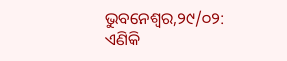ଭୁବନେଶ୍ୱର,୨୯/୦୨: ଏଣିକି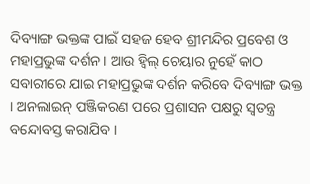ଦିବ୍ୟାଙ୍ଗ ଭକ୍ତଙ୍କ ପାଇଁ ସହଜ ହେବ ଶ୍ରୀମନ୍ଦିର ପ୍ରବେଶ ଓ ମହାପ୍ରଭୁଙ୍କ ଦର୍ଶନ । ଆଉ ହ୍ୱିଲ୍ ଚେୟାର ନୁହେଁ କାଠ ସବାରୀରେ ଯାଇ ମହାପ୍ରଭୁଙ୍କ ଦର୍ଶନ କରିବେ ଦିବ୍ୟାଙ୍ଗ ଭକ୍ତ । ଅନଲାଇନ୍ ପଞ୍ଜିକରଣ ପରେ ପ୍ରଶାସନ ପକ୍ଷରୁ ସ୍ୱତନ୍ତ୍ର ବନ୍ଦୋବସ୍ତ କରାଯିବ ।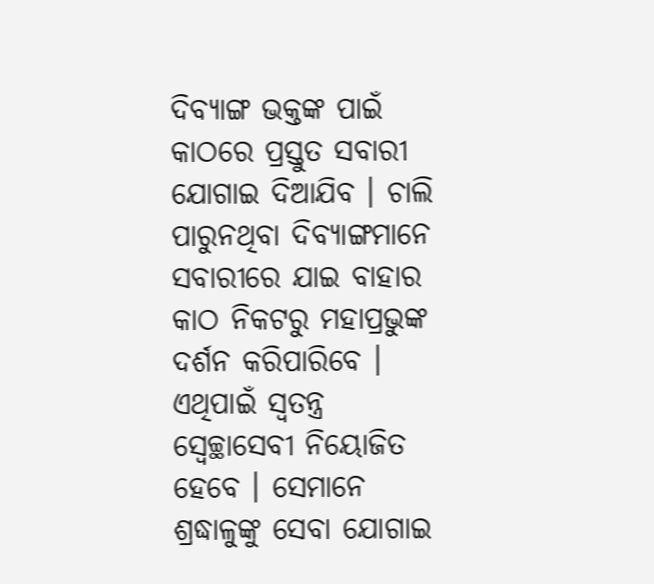ଦିବ୍ୟାଙ୍ଗ ଭକ୍ତଙ୍କ ପାଇଁ କାଠରେ ପ୍ରସ୍ତୁତ ସବାରୀ ଯୋଗାଇ ଦିଆଯିବ । ଚାଲି ପାରୁନଥିବା ଦିବ୍ୟାଙ୍ଗମାନେ ସବାରୀରେ ଯାଇ ବାହାର କାଠ ନିକଟରୁ ମହାପ୍ରଭୁଙ୍କ ଦର୍ଶନ କରିପାରିବେ । ଏଥିପାଇଁ ସ୍ୱତନ୍ତ୍ର ସ୍ୱେଚ୍ଛାସେବୀ ନିୟୋଜିତ ହେବେ । ସେମାନେ ଶ୍ରଦ୍ଧାଳୁଙ୍କୁ ସେବା ଯୋଗାଇ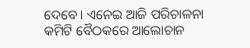ଦେବେ । ଏନେଇ ଆଜି ପରିଚାଳନା କମିଟି ବୈଠକରେ ଆଲୋଚାନ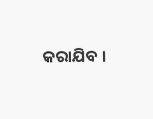କରାଯିବ ।